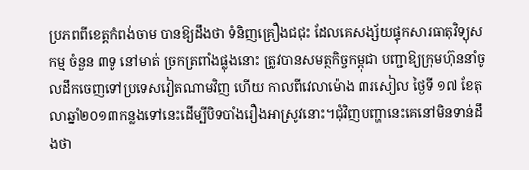ប្រភពពីខេត្តកំពង់ចាម បានឱ្យដឹងថា ទំនិញគ្រឿងជជុះ ដែលគេសង្ស័យផ្ទុកសារធាតុវិទ្យុសកម្ម ចំនួន ៣ទូ នៅមាត់ ច្រកត្រពាំងផ្លុងនោះ ត្រូវបានសមត្ថកិច្ចកម្ពុជា បញ្ជាឱ្យក្រុមហ៊ុននាំចូលដឹកចេញទៅប្រទេសវៀតណាមវិញ ហើយ កាលពីវេលាម៉ោង ៣រសៀល ថ្ងៃទី ១៧ ខែតុលាឆ្នាំ២០១៣កន្លងទៅនេះដើម្បីបិទបាំងរឿងអាស្រូវនោះ។ជុំវិញបញ្ហានេះគេនៅមិនទាន់ដឹងថា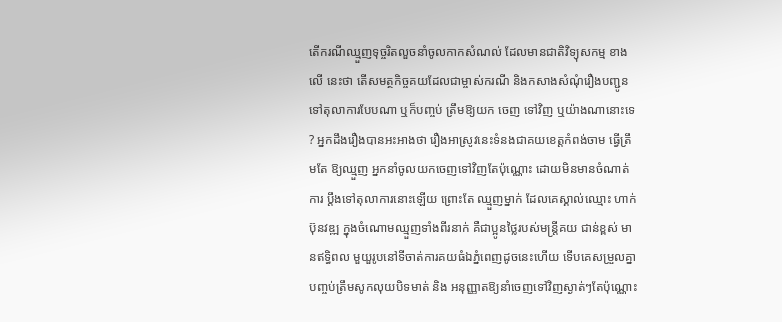តើករណីឈ្មួញទុច្ចរិតលួចនាំចូលកាកសំណល់ ដែលមានជាតិវិទ្យុសកម្ម ខាងលើ នេះថា តើសមត្ថកិច្ចគយដែលជាម្ចាស់ករណី និងកសាងសំណុំរឿងបញ្ជូនទៅតុលាការបែបណា ឬក៏បញ្ចប់ ត្រឹមឱ្យយក ចេញ ទៅវិញ ឬយ៉ាងណានោះទេ ? អ្នកដឹងរឿងបានអះអាងថា រឿងអាស្រូវនេះទំនងជាគយខេត្តកំពង់ចាម ធ្វើត្រឹមតែ ឱ្យឈ្មួញ អ្នកនាំចូលយកចេញទៅវិញតែប៉ុណ្ណោះ ដោយមិនមានចំណាត់ការ ប្តឹងទៅតុលាការនោះឡើយ ព្រោះតែ ឈ្មួញម្នាក់ ដែលគេស្គាល់ឈ្មោះ ហាក់ ប៊ុនវឌ្ឍ ក្នុងចំណោមឈ្មួញទាំងពីរនាក់ គឺជាប្អូនថ្លៃរបស់មន្ត្រីគយ ជាន់ខ្ពស់ មានឥទ្ធិពល មួយួរូបនៅទីចាត់ការគយធំឯភ្នំពេញដូចនេះហើយ ទើបគេសម្រួលគ្នាបញ្ចប់ត្រឹមសូកលុយបិទមាត់ និង អនុញ្ញាតឱ្យនាំចេញទៅវិញស្ងាត់ៗតែប៉ុណ្ណោះ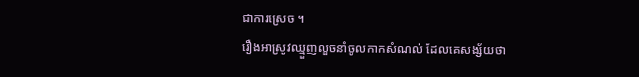ជាការស្រេច ។
រឿងអាស្រូវឈ្មួញលួចនាំចូលកាកសំណល់ ដែលគេសង្ស័យថា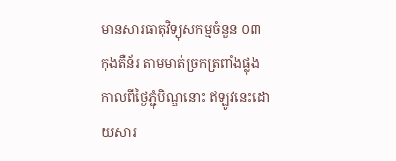មានសារធាតុវិទ្យុសកម្មចំនួន ០៣ កុងតឺន័រ តាមមាត់ច្រកត្រពាំងផ្លុង កាលពីថ្ងៃភ្ជុំបិណ្ឌនោះ ឥឡូវនេះដោយសារ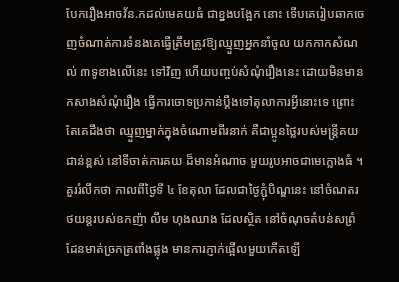បែករឿងអាចវ័ន.កដល់មេគយធំ ជាខ្នងបង្អែក នោះ ទើបគេរៀបឆាកចេញចំណាត់ការទំនងគេធ្វើត្រឹមត្រូវឱ្យឈ្មួញអ្នកនាំចូល យកកាកសំណល់ ៣ទូខាងលើនេះ ទៅវិញ ហើយបញ្ចប់សំណុំរឿងនេះ ដោយមិនមានកសាងសំណុំរឿង ធ្វើការចោទប្រកាន់ប្តឹងទៅតុលាការអ្វីនោះទេ ព្រោះតែគេដឹងថា ឈ្មួញម្នាក់ក្នុងចំណោមពីរនាក់ គឺជាប្អូនថ្លៃរបស់មន្ត្រីគយជាន់ខ្ពស់ នៅទីចាត់ការគយ ដ៏មានអំណាច មួយរូបអាចជាមេក្លោងធំ ។
គួររំលឹកថា កាលពីថ្ងៃទី ៤ ខែតុលា ដែលជាថ្ងៃភ្ជុំបិណ្ឌនេះ នៅចំណតរថយន្តរបស់ឧកញ៉ា លឹម ហុងឈាង ដែលស្ថិត នៅចំណុចតំបន់សព្រំដែនមាត់ច្រកត្រពាំងផ្លុង មានការភ្ញាក់ផ្អើលមួយកើតឡើ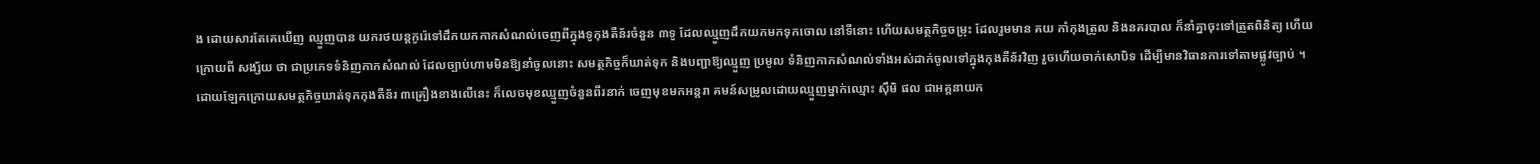ង ដោយសារតែគេឃើញ ឈ្មួញបាន យករថយន្តកូរ៉េទៅដឹកយកកាកសំណល់ចេញពីក្នុងទូកុងតឺន័រចំនួន ៣ទូ ដែលឈ្មួញដឹកយកមកទុកចោល នៅទីនោះ ហើយសមត្ថកិច្ចចម្រុះ ដែលរួមមាន គយ កាំកុងត្រូល និងនគរបាល ក៏នាំគ្នាចុះទៅត្រួតពិនិត្យ ហើយក្រោយពី សង្ស័យ ថា ជាប្រភេទទំនិញកាកសំណល់ ដែលច្បាប់ហាមមិនឱ្យនាំចូលនោះ សមត្ថកិច្ចក៏ឃាត់ទុក និងបញ្ជាឱ្យឈ្មួញ ប្រមូល ទំនិញកាកសំណល់ទាំងអស់ដាក់ចូលទៅក្នុងកុងតឺន័រវិញ រួចហើយចាក់សោបិទ ដើម្បីមានវិធានការទៅតាមផ្លូវច្បាប់ ។
ដោយឡែកក្រោយសមត្ថកិច្ចឃាត់ទុកកុងតឺន័រ ៣គ្រឿងខាងលើនេះ ក៏លេចមុខឈ្មួញចំនួនពីរនាក់ ចេញមុខមកអន្តរា គមន៍សម្រូលដោយឈ្មួញម្នាក់ឈ្មោះ ស៊ឹមិ ផល ជាអគ្គនាយក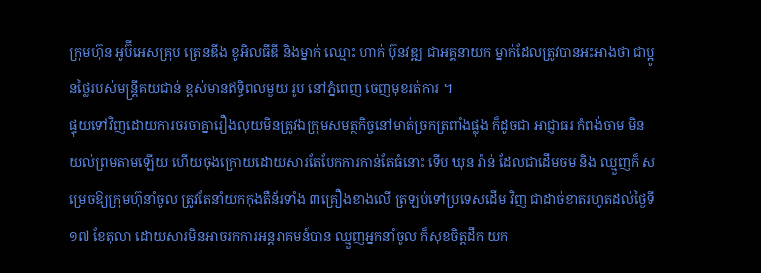ក្រុមហ៊ុន អូប៊ីអេសគ្រុប ត្រេនឌីង ខូអិលធីឌី និងម្នាក់ ឈ្មោះ ហាក់ ប៊ុនវឌ្ឍ ជាអគ្គនាយក ម្នាក់ដែលត្រូវបានអះអាងថា ជាប្អូនថ្លៃរបស់មន្ត្រីគយជាន់ ខ្ពស់មានឥទ្ធិពលមួយ រូប នៅភ្នំពេញ ចេញមុខរត់ការ ។
ផ្ទុយទៅវិញដោយការចរចាគ្នារឿងលុយមិនត្រូវឯក្រុមសមត្ថកិច្ចនៅមាត់ច្រកត្រពាំងផ្លុង ក៏ដូចជា អាជ្ញាធរ កំពង់ចាម មិនយល់ព្រមតាមឡើយ ហើយចុងក្រោយដោយសារតែបែកការកាន់តែធំនោះ ទើប ឃុន រ៉ាន់ ដែលជាដើមចម និង ឈ្មួញក៏ សម្រេចឱ្យក្រុមហ៊ុនាំចូល ត្រូវតែនាំយកកុងតឺន័រទាំង ៣គ្រឿងខាងលើ ត្រឡប់ទៅប្រទេសដើម វិញ ជាដាច់ខាតរហូតដល់ថ្ងៃទី ១៧ ខែតុលា ដោយសារមិនអាចរកការអន្តរាគមន៍បាន ឈ្មួញអ្នកនាំចូល ក៏សុខចិត្តដឹក យក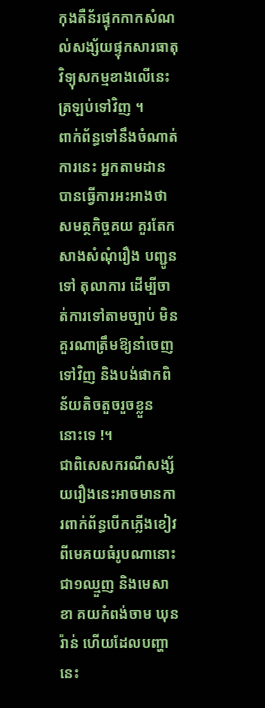កុងតឺន័រផ្ទុកកាកសំណល់សង្ស័យផ្ទុកសារធាតុវិទ្យុសកម្មខាងលើនេះ ត្រឡប់ទៅវិញ ។
ពាក់ព័ន្ធទៅនឹងចំណាត់ការនេះ អ្នកតាមដានបានធ្វើការអះអាងថា សមត្ថកិច្ចគយ គួរតែកសាងសំណុំរឿង បញ្ជូនទៅ តុលាការ ដើម្បីចាត់ការទៅតាមច្បាប់ មិនគួរណាត្រឹមឱ្យនាំចេញទៅវិញ និងបង់ផាកពិន័យតិចតួចរួចខ្លួន នោះទេ !។
ជាពិសេសករណីសង្ស័យរឿងនេះអាចមានការពាក់ព័ន្ធបើកភ្លើងខៀវពីមេគយធំរូបណានោះជា១ឈ្មួញ និងមេសាខា គយកំពង់ចាម ឃុន រ៉ាន់ ហើយដែលបញ្ហានេះ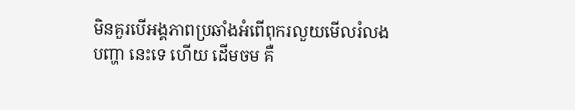មិនគួរបើអង្គភាពប្រឆាំងអំពើពុករលួយមើលរំលងបញ្ហា នេះទេ ហើយ ដើមចម គឺ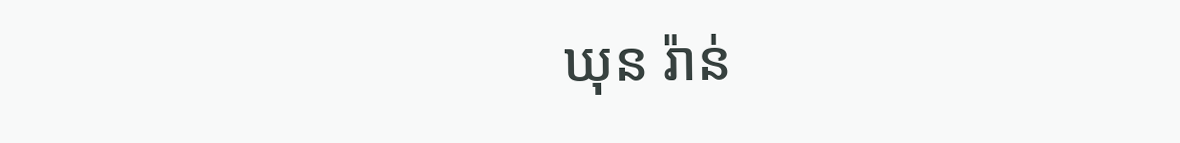ឃុន រ៉ាន់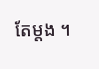តែម្តង ។